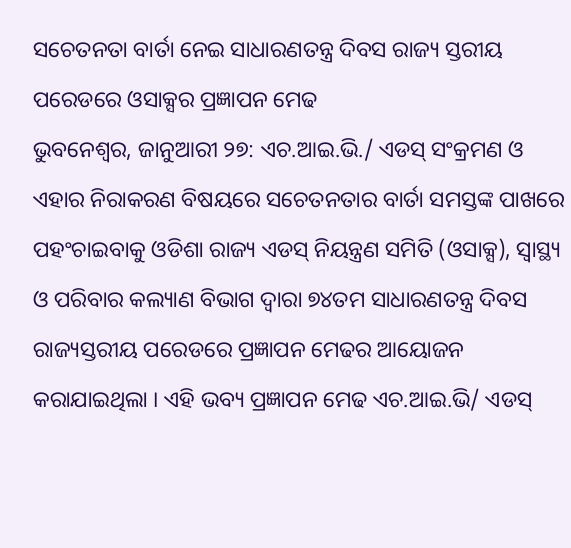ସଚେତନତା ବାର୍ତା ନେଇ ସାଧାରଣତନ୍ତ୍ର ଦିବସ ରାଜ୍ୟ ସ୍ତରୀୟ ପରେଡରେ ଓସାକ୍ସର ପ୍ରଜ୍ଞାପନ ମେଢ
ଭୁବନେଶ୍ୱର, ଜାନୁଆରୀ ୨୭: ଏଚ.ଆଇ.ଭି./ ଏଡସ୍ ସଂକ୍ରମଣ ଓ ଏହାର ନିରାକରଣ ବିଷୟରେ ସଚେତନତାର ବାର୍ତା ସମସ୍ତଙ୍କ ପାଖରେ ପହଂଚାଇବାକୁ ଓଡିଶା ରାଜ୍ୟ ଏଡସ୍ ନିୟନ୍ତ୍ରଣ ସମିତି (ଓସାକ୍ସ), ସ୍ୱାସ୍ଥ୍ୟ ଓ ପରିବାର କଲ୍ୟାଣ ବିଭାଗ ଦ୍ୱାରା ୭୪ତମ ସାଧାରଣତନ୍ତ୍ର ଦିବସ ରାଜ୍ୟସ୍ତରୀୟ ପରେଡରେ ପ୍ରଜ୍ଞାପନ ମେଢର ଆୟୋଜନ କରାଯାଇଥିଲା । ଏହି ଭବ୍ୟ ପ୍ରଜ୍ଞାପନ ମେଢ ଏଚ.ଆଇ.ଭି/ ଏଡସ୍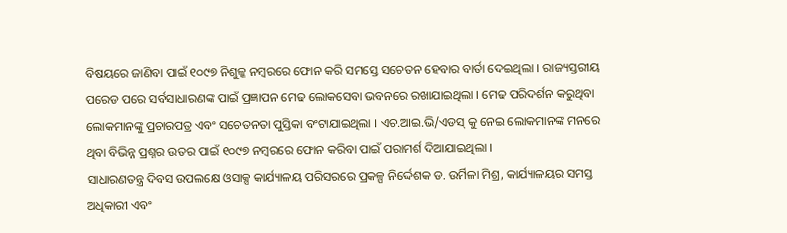ବିଷୟରେ ଜାଣିବା ପାଇଁ ୧୦୯୭ ନିଶୁଳ୍କ ନମ୍ବରରେ ଫୋନ କରି ସମସ୍ତେ ସଚେତନ ହେବାର ବାର୍ତା ଦେଇଥିଲା । ରାଜ୍ୟସ୍ତରୀୟ ପରେଡ ପରେ ସର୍ବସାଧାରଣଙ୍କ ପାଇଁ ପ୍ରଜ୍ଞାପନ ମେଢ ଲୋକସେବା ଭବନରେ ରଖାଯାଇଥିଲା । ମେଢ ପରିଦର୍ଶନ କରୁଥିବା ଲୋକମାନଙ୍କୁ ପ୍ରଚାରପତ୍ର ଏବଂ ସଚେତନତା ପୁସ୍ତିକା ବଂଟାଯାଇଥିଲା । ଏଚ.ଆଇ.ଭି/ଏଡସ୍ କୁ ନେଇ ଲୋକମାନଙ୍କ ମନରେ ଥିବା ବିଭିନ୍ନ ପ୍ରଶ୍ନର ଉତର ପାଇଁ ୧୦୯୭ ନମ୍ବରରେ ଫୋନ କରିବା ପାଇଁ ପରାମର୍ଶ ଦିଆଯାଇଥିଲା ।
ସାଧାରଣତନ୍ତ୍ର ଦିବସ ଉପଲକ୍ଷେ ଓସାକ୍ସ କାର୍ଯ୍ୟାଳୟ ପରିସରରେ ପ୍ରକଳ୍ପ ନିର୍ଦ୍ଦେଶକ ଡ. ଉର୍ମିଳା ମିଶ୍ର, କାର୍ଯ୍ୟାଳୟର ସମସ୍ତ ଅଧିକାରୀ ଏବଂ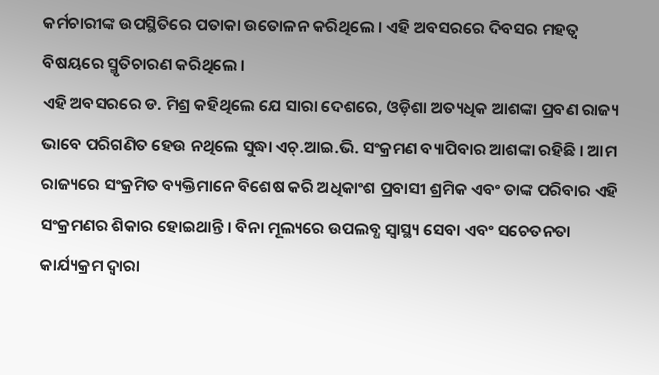କର୍ମଚାରୀଙ୍କ ଉପସ୍ଥିତିରେ ପତାକା ଉତୋଳନ କରିଥିଲେ । ଏହି ଅବସରରେ ଦିବସର ମହତ୍ୱ ବିଷୟରେ ସ୍ମୃତିଚାରଣ କରିଥିଲେ ।
ଏହି ଅବସରରେ ଡ. ମିଶ୍ର କହିଥିଲେ ଯେ ସାରା ଦେଶରେ, ଓଡ଼ିଶା ଅତ୍ୟଧିକ ଆଶଙ୍କା ପ୍ରବଣ ରାଜ୍ୟ ଭାବେ ପରିଗଣିତ ହେଉ ନଥିଲେ ସୁଦ୍ଧା ଏଚ୍.ଆଇ.ଭି. ସଂକ୍ରମଣ ବ୍ୟାପିବାର ଆଶଙ୍କା ରହିଛି । ଆମ ରାଜ୍ୟରେ ସଂକ୍ରମିତ ବ୍ୟକ୍ତିମାନେ ବିଶେଷ କରି ଅଧିକାଂଶ ପ୍ରବାସୀ ଶ୍ରମିକ ଏବଂ ତାଙ୍କ ପରିବାର ଏହି ସଂକ୍ରମଣର ଶିକାର ହୋଇଥାନ୍ତି । ବିନା ମୂଲ୍ୟରେ ଉପଲବ୍ଧ ସ୍ୱାସ୍ଥ୍ୟ ସେବା ଏବଂ ସଚେତନତା କାର୍ଯ୍ୟକ୍ରମ ଦ୍ୱାରା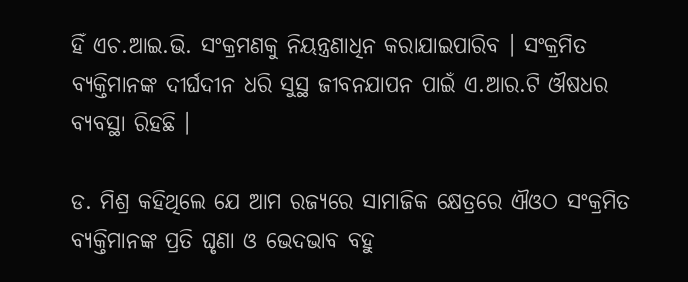ହିଁ ଏଚ.ଆଇ.ଭି. ସଂକ୍ରମଣକୁ ନିୟନ୍ତ୍ରଣାଧିନ କରାଯାଇପାରିବ । ସଂକ୍ରମିତ ବ୍ୟକ୍ତିମାନଙ୍କ ଦୀର୍ଘଦୀନ ଧରି ସୁସ୍ଥ ଜୀବନଯାପନ ପାଇଁ ଏ.ଆର.ଟି ଔଷଧର ବ୍ୟବସ୍ଥା ରିହଛି ।

ଡ. ମିଶ୍ର କହିଥିଲେ ଯେ ଆମ ରଜ୍ୟରେ ସାମାଜିକ କ୍ଷେତ୍ରରେ ଐଓଠ ସଂକ୍ରମିତ ବ୍ୟକ୍ତିମାନଙ୍କ ପ୍ରତି ଘୃଣା ଓ ଭେଦଭାବ ବହୁ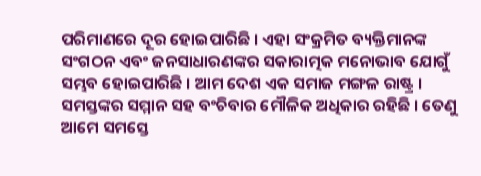ପରିମାଣରେ ଦୂର ହୋଇପାରିଛି । ଏହା ସଂକ୍ରମିତ ବ୍ୟକ୍ତିମାନଙ୍କ ସଂଗଠନ ଏବଂ ଜନସାଧାରଣଙ୍କର ସକାରାତ୍ମକ ମନୋଭାବ ଯୋଗୁଁ ସମ୍ଭବ ହୋଇପାରିଛି । ଆମ ଦେଶ ଏକ ସମାଜ ମଙ୍ଗଳ ରାଷ୍ଟ୍ର । ସମସ୍ତଙ୍କର ସମ୍ମାନ ସହ ବଂଚିବାର ମୌଳିକ ଅଧିକାର ରହିଛି । ତେଣୁ ଆମେ ସମସ୍ତେ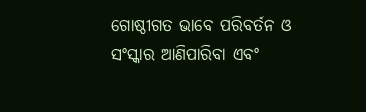ଗୋଷ୍ଠୀଗତ ଭାବେ ପରିବର୍ତନ ଓ ସଂସ୍କାର ଆଣିପାରିବା ଏବଂ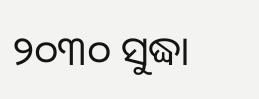୨୦୩୦ ସୁଦ୍ଧା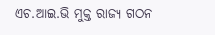ଏଚ.ଆଇ.ଭି ମୁକ୍ତ ରାଜ୍ୟ ଗଠନ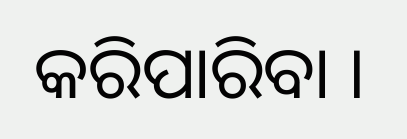କରିପାରିବା ।